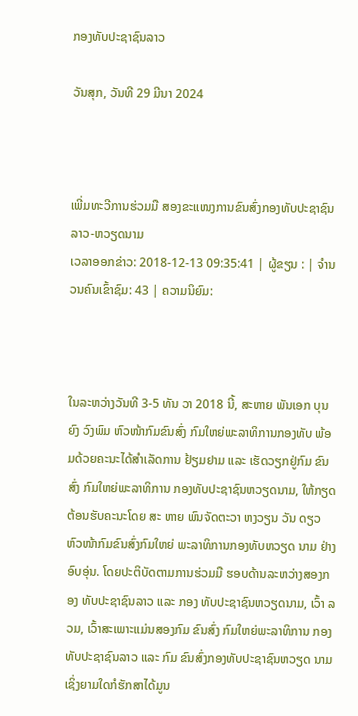ກອງທັບປະຊາຊົນລາວ

ວັນສຸກ, ວັນທີ 29 ມີນາ 2024



ເພີ່ມທະວີການຮ່ວມມື ສອງຂະແໜງການຂົນສົ່ງກອງທັບປະຊາຊົນລາວ-ຫວຽດນາມ
ເວລາອອກຂ່າວ: 2018-12-13 09:35:41 | ຜູ້ຂຽນ : | ຈຳນວນຄົນເຂົ້າຊົມ: 43 | ຄວາມນິຍົມ:



ໃນລະຫວ່າງວັນທີ 3-5 ທັນ ວາ 2018 ນີ້, ສະຫາຍ ພັນເອກ ບຸນຍົງ ວົງພົມ ຫົວໜ້າກົມຂົນສົ່ງ ກົມໃຫຍ່ພະລາທິການກອງທັບ ພ້ອມດ້ວຍຄະນະໄດ້ສຳເລັດການ ຢ້ຽມຢາມ ແລະ ເຮັດວຽກຢູ່ກົມ ຂົນສົ່ງ ກົມໃຫຍ່ພະລາທິການ ກອງທັບປະຊາຊົນຫວຽດນາມ, ໃຫ້ກຽດຕ້ອນຮັບຄະນະໂດຍ ສະ ຫາຍ ພົນຈັດຕະວາ ຫງວຽນ ວັນ ດຽວ ຫົວໜ້າກົມຂົນສົ່ງກົມໃຫຍ່ ພະລາທິການກອງທັບຫວຽດ ນາມ ຢ່າງອົບອຸ່ນ. ໂດຍປະຕິບັດຕາມການຮ່ວມມື ຮອບດ້ານລະຫວ່າງສອງກອງ ທັບປະຊາຊົນລາວ ແລະ ກອງ ທັບປະຊາຊົນຫວຽດນາມ, ເວົ້າ ລວມ, ເວົ້າສະເພາະແມ່ນສອງກົມ ຂົນສົ່ງ ກົມໃຫຍ່ພະລາທິການ ກອງທັບປະຊາຊົນລາວ ແລະ ກົມ ຂົນສົ່ງກອງທັບປະຊາຊົນຫວຽດ ນາມ ເຊິ່ງຍາມໃດກໍຮັກສາໄດ້ມູນ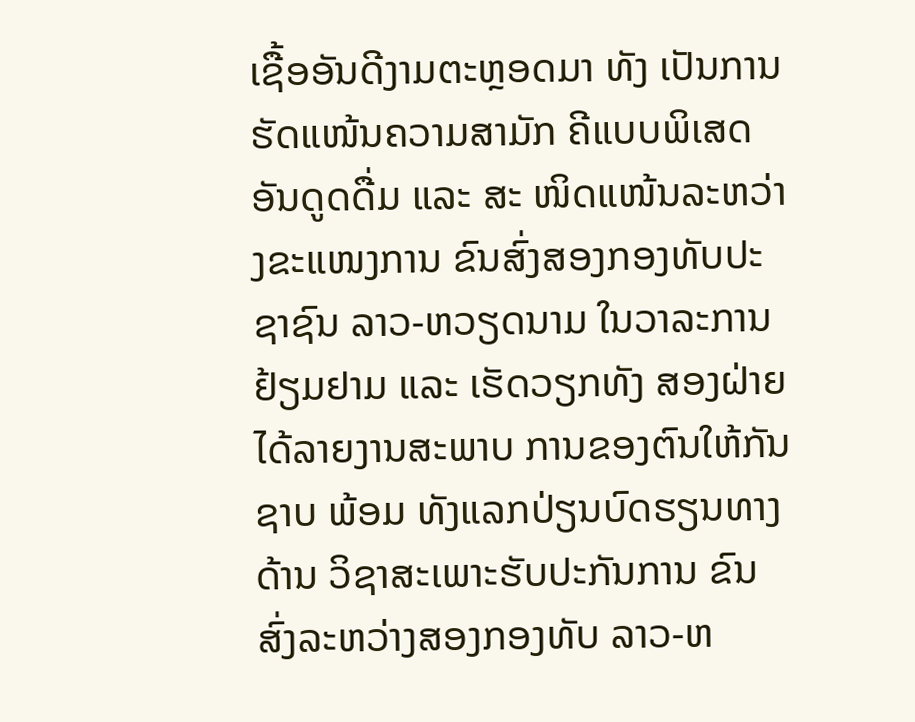ເຊື້ອອັນດີງາມຕະຫຼອດມາ ທັງ ເປັນການຮັດແໜ້ນຄວາມສາມັກ ຄີແບບພິເສດອັນດູດດື່ມ ແລະ ສະ ໜິດແໜ້ນລະຫວ່າງຂະແໜງການ ຂົນສົ່ງສອງກອງທັບປະຊາຊົນ ລາວ-ຫວຽດນາມ ໃນວາລະການ ຢ້ຽມຢາມ ແລະ ເຮັດວຽກທັງ ສອງຝ່າຍໄດ້ລາຍງານສະພາບ ການຂອງຕົນໃຫ້ກັນຊາບ ພ້ອມ ທັງແລກປ່ຽນບົດຮຽນທາງດ້ານ ວິຊາສະເພາະຮັບປະກັນການ ຂົນສົ່ງລະຫວ່າງສອງກອງທັບ ລາວ-ຫ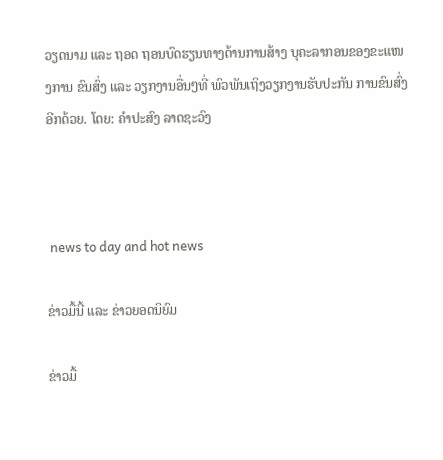ວຽດນາມ ແລະ ຖອດ ຖອນບົດຮຽນທາງດ້ານການສ້າງ ບຸຄະລາກອນຂອງຂະແໜງການ ຂົນສົ່ງ ແລະ ວຽກງານອື່ນໆທີ່ ພົວພັນເຖິງວຽກງານຮັບປະກັນ ການຂົນສົ່ງອີກດ້ວຍ. ໂດຍ: ຄຳປະສົງ ລາດຊະວົງ



 news to day and hot news

ຂ່າວມື້ນີ້ ແລະ ຂ່າວຍອດນິຍົມ

ຂ່າວມື້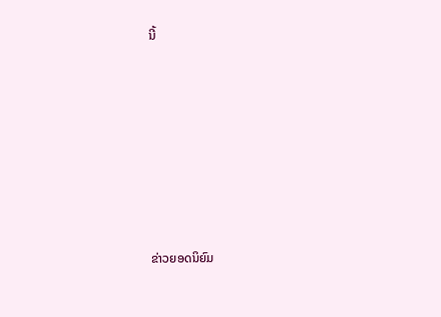ນີ້












ຂ່າວຍອດນິຍົມ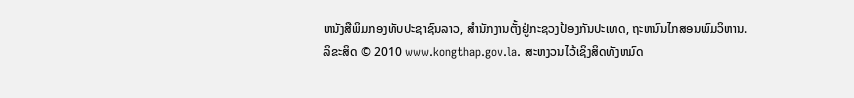ຫນັງສືພິມກອງທັບປະຊາຊົນລາວ, ສຳນັກງານຕັ້ງຢູ່ກະຊວງປ້ອງກັນປະເທດ, ຖະຫນົນໄກສອນພົມວິຫານ.
ລິຂະສິດ © 2010 www.kongthap.gov.la. ສະຫງວນໄວ້ເຊິງສິດທັງຫມົດ